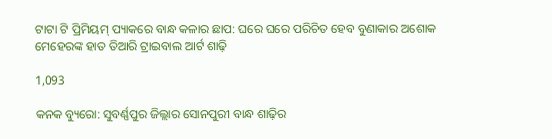ଟାଟା ଟି ପ୍ରିମିୟମ୍ ପ୍ୟାକରେ ବାନ୍ଧ କଳାର ଛାପ: ଘରେ ଘରେ ପରିଚିତ ହେବ ବୁଣାକାର ଅଶୋକ ମେହେରଙ୍କ ହାତ ତିଆରି ଟ୍ରାଇବାଲ ଆର୍ଟ ଶାଢ଼ି

1,093

କନକ ବ୍ୟୁରୋ: ସୁବର୍ଣ୍ଣପୁର ଜିଲ୍ଲାର ସୋନପୁରୀ ବାନ୍ଧ ଶାଢ଼ିର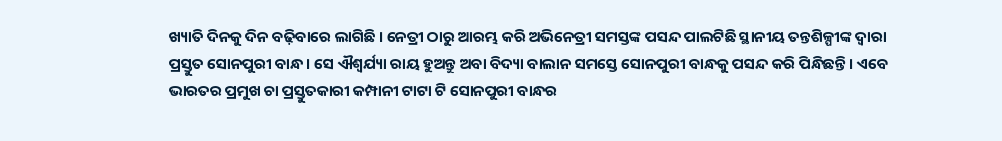ଖ୍ୟାତି ଦିନକୁ ଦିନ ବଢ଼ିବାରେ ଲାଗିଛି । ନେତ୍ରୀ ଠାରୁ ଆରମ୍ଭ କରି ଅଭିନେତ୍ରୀ ସମସ୍ତଙ୍କ ପସନ୍ଦ ପାଲଟିଛି ସ୍ଥାନୀୟ ତନ୍ତଶିଳ୍ପୀଙ୍କ ଦ୍ୱାରା ପ୍ରସ୍ତୁତ ସୋନପୁରୀ ବାନ୍ଧ । ସେ ଐଶ୍ୱର୍ଯ୍ୟା ରାୟ ହୁଅନ୍ତୁ ଅବା ବିଦ୍ୟା ବାଲାନ ସମସ୍ତେ ସୋନପୁରୀ ବାନ୍ଧକୁ ପସନ୍ଦ କରି ପିନ୍ଧିଛନ୍ତି । ଏବେ ଭାରତର ପ୍ରମୁଖ ଚା ପ୍ରସ୍ତୁତକାରୀ କମ୍ପାନୀ ଟାଟା ଟି ସୋନପୁରୀ ବାନ୍ଧର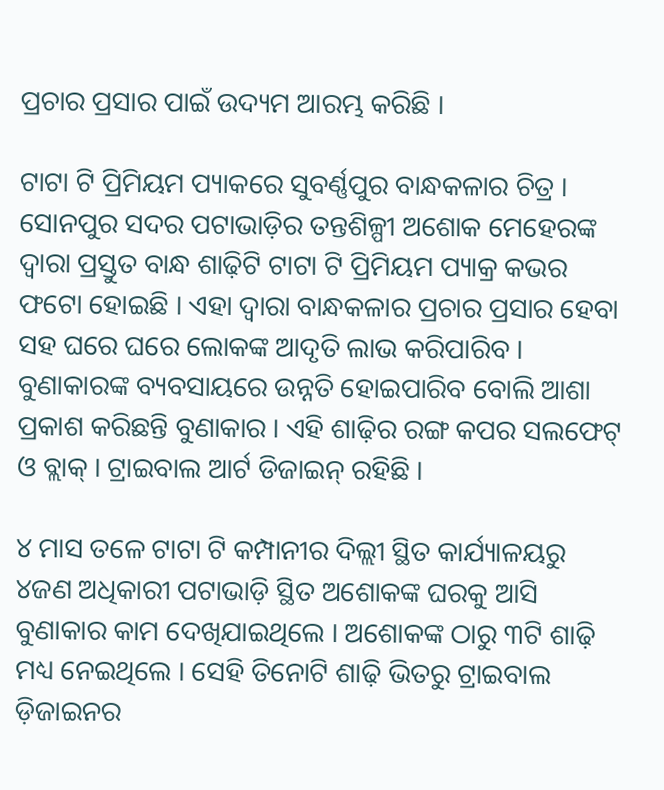ପ୍ରଚାର ପ୍ରସାର ପାଇଁ ଉଦ୍ୟମ ଆରମ୍ଭ କରିଛି ।

ଟାଟା ଟି ପ୍ରିମିୟମ ପ୍ୟାକରେ ସୁବର୍ଣ୍ଣପୁର ବାନ୍ଧକଳାର ଚିତ୍ର । ସୋନପୁର ସଦର ପଟାଭାଡ଼ିର ତନ୍ତଶିଳ୍ପୀ ଅଶୋକ ମେହେରଙ୍କ ଦ୍ୱାରା ପ୍ରସ୍ତୁତ ବାନ୍ଧ ଶାଢ଼ିଟି ଟାଟା ଟି ପ୍ରିମିୟମ ପ୍ୟାକ୍ର କଭର ଫଟୋ ହୋଇଛି । ଏହା ଦ୍ୱାରା ବାନ୍ଧକଳାର ପ୍ରଚାର ପ୍ରସାର ହେବା ସହ ଘରେ ଘରେ ଲୋକଙ୍କ ଆଦୃତି ଲାଭ କରିପାରିବ । ବୁଣାକାରଙ୍କ ବ୍ୟବସାୟରେ ଉନ୍ନତି ହୋଇପାରିବ ବୋଲି ଆଶା ପ୍ରକାଶ କରିଛନ୍ତି ବୁଣାକାର । ଏହି ଶାଢ଼ିର ରଙ୍ଗ କପର ସଲଫେଟ୍ ଓ ବ୍ଲାକ୍ । ଟ୍ରାଇବାଲ ଆର୍ଟ ଡିଜାଇନ୍ ରହିଛି ।

୪ ମାସ ତଳେ ଟାଟା ଟି କମ୍ପାନୀର ଦିଲ୍ଲୀ ସ୍ଥିତ କାର୍ଯ୍ୟାଳୟରୁ ୪ଜଣ ଅଧିକାରୀ ପଟାଭାଡ଼ି ସ୍ଥିତ ଅଶୋକଙ୍କ ଘରକୁ ଆସି ବୁଣାକାର କାମ ଦେଖିଯାଇଥିଲେ । ଅଶୋକଙ୍କ ଠାରୁ ୩ଟି ଶାଢ଼ି ମଧ୍ୟ ନେଇଥିଲେ । ସେହି ତିନୋଟି ଶାଢ଼ି ଭିତରୁ ଟ୍ରାଇବାଲ ଡ଼ିଜାଇନର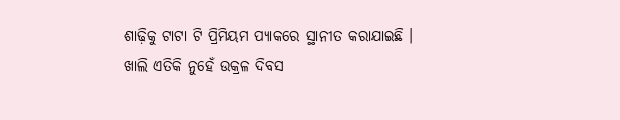ଶାଢ଼ିକୁ ଟାଟା ଟି ପ୍ରିମିୟମ ପ୍ୟାକରେ ସ୍ଥାନୀତ କରାଯାଇଛି । ଖାଲି ଏତିକି ନୁହେଁ ଉକ୍ରଳ ଦିବସ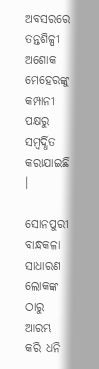ଅବସରରେ ତନ୍ତଶିଳ୍ପୀ ଅଶୋକ ମେହେରଙ୍କୁ କମ୍ପାନୀ ପକ୍ଷରୁ ସମ୍ବର୍ଦ୍ଧିତ କରାଯାଇଛି ।

ସୋନପୁରୀ ବାନ୍ଧକଳା ସାଧାରଣ ଲୋକଙ୍କ ଠାରୁ ଆରମ୍ଭ କରି ଧନି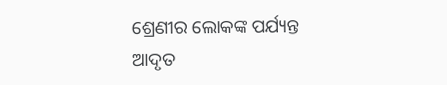ଶ୍ରେଣୀର ଲୋକଙ୍କ ପର୍ଯ୍ୟନ୍ତ ଆଦୃତ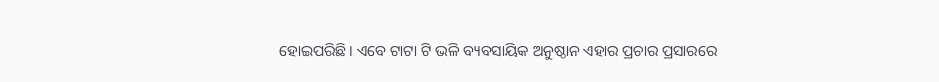ହୋଇପରିଛି । ଏବେ ଟାଟା ଟି ଭଳି ବ୍ୟବସାୟିକ ଅନୁଷ୍ଠାନ ଏହାର ପ୍ରଚାର ପ୍ରସାରରେ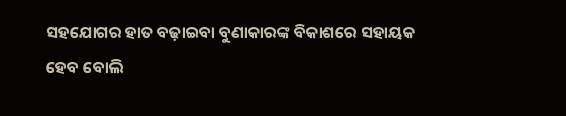ସହଯୋଗର ହାତ ବଢ଼ାଇବା ବୁଣାକାରଙ୍କ ବିକାଶରେ ସହାୟକ ହେବ ବୋଲି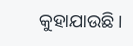କୁହାଯାଉଛି ।